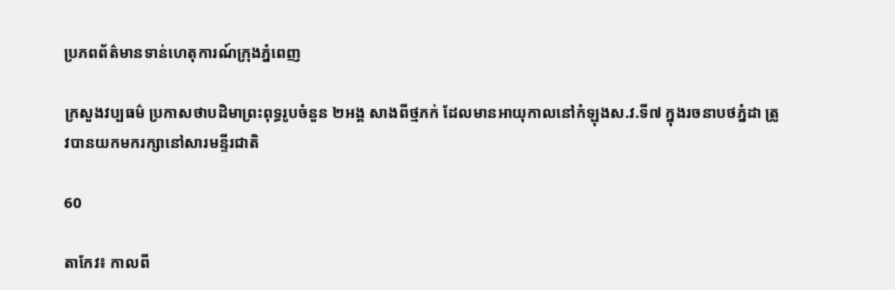ប្រភពព័ត៌មានទាន់ហេតុការណ៍ក្រុងភ្នំពេញ

ក្រសួងវប្បធម៌ ប្រកាសថាបដិមាព្រះពុទ្ធរូបចំនួន ២អង្គ សាងពីថ្មភក់ ដែលមានអាយុកាលនៅកំឡុងស.វ.ទី៧ ក្នុងរចនាបថភ្នំដា ត្រូវបានយកមករក្សានៅសារមន្ទីរជាតិ

60

តាកែវ៖ កាលពី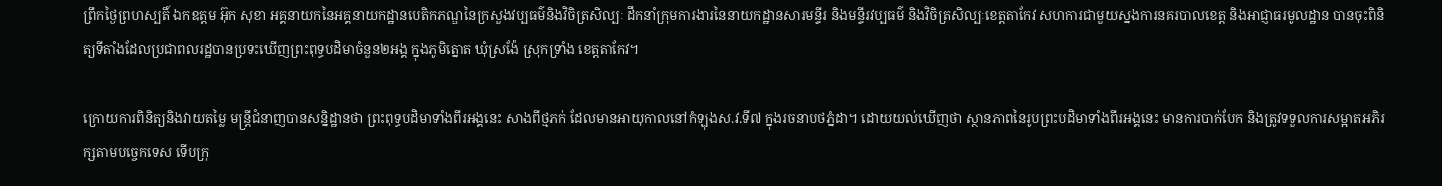ព្រឹកថ្ងៃព្រហស្បតិ៍ ឯកឧត្តម អ៊ុក សុខា អគ្គនាយកនៃអគ្គនាយកដ្ឋានបេតិកភណ្ឌនៃក្រសួងវប្បធម៌និងវិចិត្រសិល្បៈ ដឹកនាំក្រុមការងារនៃនាយកដ្ឋានសារមន្ទីរ និងមន្ទីរវប្បធម៌ និងវិចិត្រសិល្បៈខេត្តតាកែវ សហការជាមួយស្នងការនគរបាលខេត្ត និងអាជ្ញាធរមូលដ្ឋាន បានចុះពិនិត្យទីតាំងដែលប្រជាពលរដ្ឋបានប្រទះឃើញព្រះពុទ្ធបដិមាចំនួន២អង្គ ក្នុងភូមិត្នោត ឃុំស្រង៉ែ ស្រុកទ្រាំង ខេត្តតាកែវ។

ក្រោយការពិនិត្យនិងវាយតម្លៃ មន្ត្រីជំនាញបានសន្និដ្ឋានថា ព្រះពុទ្ធបដិមាទាំងពីរអង្គនេះ សាងពីថ្មភក់ ដែលមានអាយុកាលនៅកំឡុងស.វ.ទី៧ ក្នុងរចនាបថភ្នំដា។ ដោយយល់ឃើញថា ស្ថានភាពនៃរូបព្រះបដិមាទាំងពីរអង្គនេះ មានការបាក់បែក និងត្រូវទទួលការសម្អាតអភិរក្សតាមបច្ចេកទេស ទើបក្រុ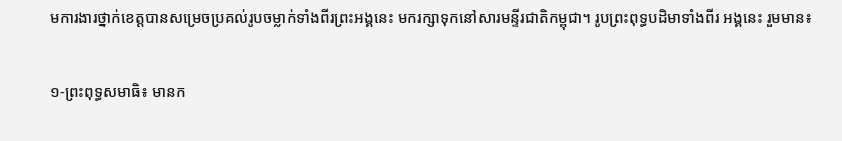មការងារថ្នាក់ខេត្តបានសម្រេចប្រគល់រូបចម្លាក់ទាំងពីរព្រះអង្គនេះ មករក្សាទុកនៅសារមន្ទីរជាតិកម្ពុជា។ រូបព្រះពុទ្ធបដិមាទាំងពីរ អង្គនេះ រួមមាន៖

១-ព្រះពុទ្ធសមាធិ៖ មានក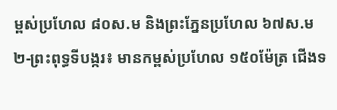ម្ពស់ប្រហែល ៨០ស.ម និងព្រះភ្នែនប្រហែល ៦៧ស.ម
២-ព្រះពុទ្ធទីបង្ករ៖ មានកម្ពស់ប្រហែល ១៥០ម៉ែត្រ ជើងទ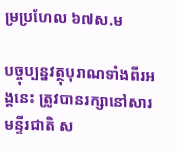ម្រប្រហែល ៦៧ស.ម

បច្ចុប្បន្នវត្ថុបុរាណទាំងពីរអង្គនេះ ត្រូវបានរក្សានៅសារមន្ទីរជាតិ ស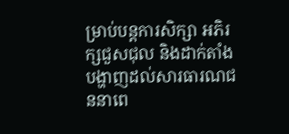ម្រាប់បន្តការសិក្សា អភិរក្សជួសជុល និងដាក់តាំងបង្ហាញដល់សារធារណជននាពេ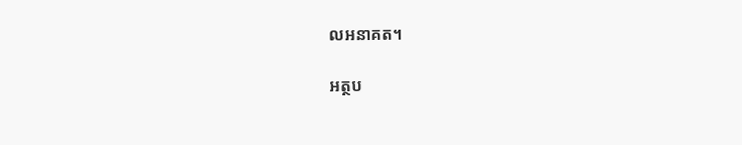លអនាគត។

អត្ថប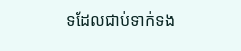ទដែលជាប់ទាក់ទង